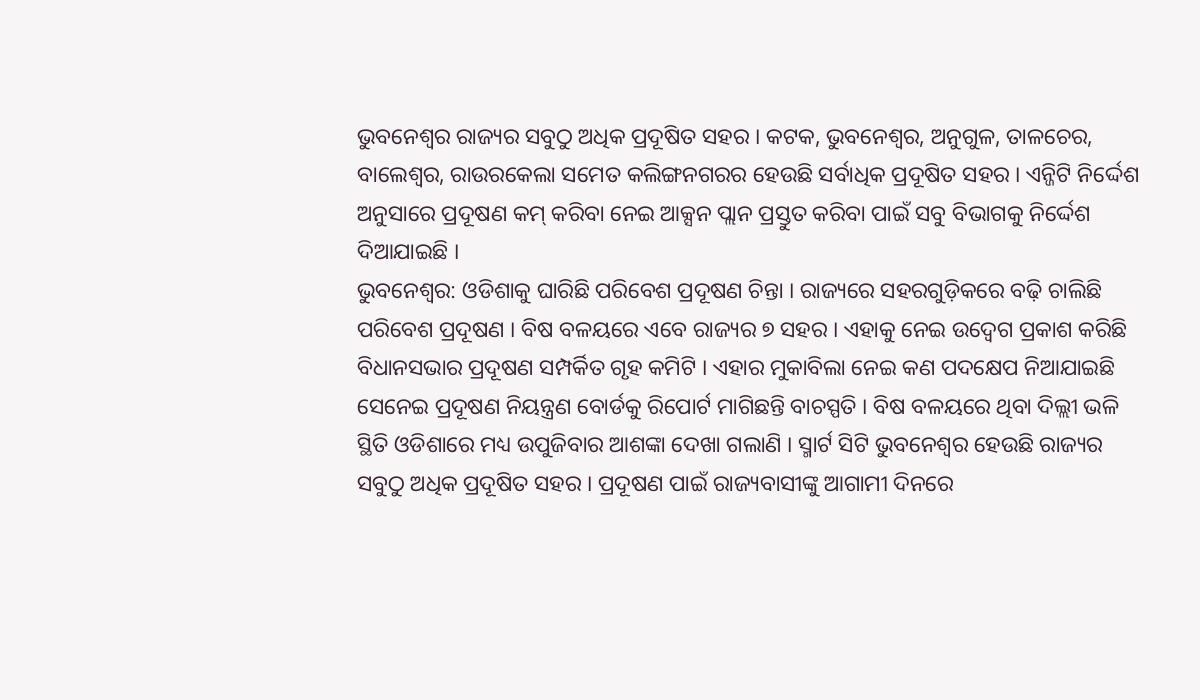ଭୁବନେଶ୍ବର ରାଜ୍ୟର ସବୁଠୁ ଅଧିକ ପ୍ରଦୂଷିତ ସହର । କଟକ, ଭୁବନେଶ୍ବର, ଅନୁଗୁଳ, ତାଳଚେର, ବାଲେଶ୍ବର, ରାଉରକେଲା ସମେତ କଲିଙ୍ଗନଗରର ହେଉଛି ସର୍ବାଧିକ ପ୍ରଦୂଷିତ ସହର । ଏନ୍ଜିଟି ନିର୍ଦ୍ଦେଶ ଅନୁସାରେ ପ୍ରଦୂଷଣ କମ୍ କରିବା ନେଇ ଆକ୍ସନ ପ୍ଲାନ ପ୍ରସ୍ତୁତ କରିବା ପାଇଁ ସବୁ ବିଭାଗକୁ ନିର୍ଦ୍ଦେଶ ଦିଆଯାଇଛି ।
ଭୁବନେଶ୍ବର: ଓଡିଶାକୁ ଘାରିଛି ପରିବେଶ ପ୍ରଦୂଷଣ ଚିନ୍ତା । ରାଜ୍ୟରେ ସହରଗୁଡ଼ିକରେ ବଢ଼ି ଚାଲିଛି ପରିବେଶ ପ୍ରଦୂଷଣ । ବିଷ ବଳୟରେ ଏବେ ରାଜ୍ୟର ୭ ସହର । ଏହାକୁ ନେଇ ଉଦ୍ବେଗ ପ୍ରକାଶ କରିଛି ବିଧାନସଭାର ପ୍ରଦୂଷଣ ସମ୍ପର୍କିତ ଗୃହ କମିଟି । ଏହାର ମୁକାବିଲା ନେଇ କଣ ପଦକ୍ଷେପ ନିଆଯାଇଛି ସେନେଇ ପ୍ରଦୂଷଣ ନିୟନ୍ତ୍ରଣ ବୋର୍ଡକୁ ରିପୋର୍ଟ ମାଗିଛନ୍ତି ବାଚସ୍ପତି । ବିଷ ବଳୟରେ ଥିବା ଦିଲ୍ଲୀ ଭଳି ସ୍ଥିତି ଓଡିଶାରେ ମଧ୍ୟ ଉପୁଜିବାର ଆଶଙ୍କା ଦେଖା ଗଲାଣି । ସ୍ମାର୍ଟ ସିଟି ଭୁବନେଶ୍ବର ହେଉଛି ରାଜ୍ୟର ସବୁଠୁ ଅଧିକ ପ୍ରଦୂଷିତ ସହର । ପ୍ରଦୂଷଣ ପାଇଁ ରାଜ୍ୟବାସୀଙ୍କୁ ଆଗାମୀ ଦିନରେ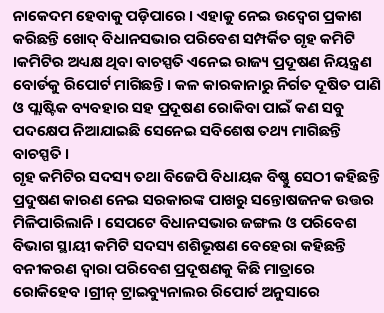ନାକେଦମ ହେବାକୁ ପଡ଼ିପାରେ । ଏହାକୁ ନେଇ ଉଦ୍ବେଗ ପ୍ରକାଶ କରିଛନ୍ତି ଖୋଦ୍ ବିଧାନସଭାର ପରିବେଶ ସମ୍ପର୍କିତ ଗୃହ କମିଟି ।କମିଟିର ଅଧ୍ୟକ୍ଷ ଥିବା ବାଚସ୍ପତି ଏନେଇ ରାଜ୍ୟ ପ୍ରଦୂଷଣ ନିୟନ୍ତ୍ରଣ ବୋର୍ଡକୁ ରିପୋର୍ଟ ମାଗିଛନ୍ତି । କଳ କାରକାନାରୁ ନିର୍ଗତ ଦୂଷିତ ପାଣି ଓ ପ୍ଲାଷ୍ଟିକ ବ୍ୟବହାର ସହ ପ୍ରଦୂଷଣ ରୋକିବା ପାଇଁ କଣ ସବୁ ପଦକ୍ଷେପ ନିଆଯାଇଛି ସେନେଇ ସବିଶେଷ ତଥ୍ୟ ମାଗିଛନ୍ତି ବାଚସ୍ପତି ।
ଗୃହ କମିଟିର ସଦସ୍ୟ ତଥା ବିଜେପି ବିଧାୟକ ବିଷ୍ଣୁ ସେଠୀ କହିଛନ୍ତି ପ୍ରଦୁଷଣ କାରଣ ନେଇ ସରକାରଙ୍କ ପାଖରୁ ସନ୍ତୋଷଜନକ ଉତ୍ତର ମିଳିପାରିଲାନି । ସେପଟେ ବିଧାନସଭାର ଜଙ୍ଗଲ ଓ ପରିବେଶ ବିଭାଗ ସ୍ଥାୟୀ କମିଟି ସଦସ୍ୟ ଶଶିଭୂଷଣ ବେହେରା କହିଛନ୍ତି ବନୀକରଣ ଦ୍ବାରା ପରିବେଶ ପ୍ରଦୂଷଣକୁ କିଛି ମାତ୍ରାରେ ରୋକିହେବ ।ଗ୍ରୀନ୍ ଟ୍ରାଇବ୍ୟୁନାଲର ରିପୋର୍ଟ ଅନୁସାରେ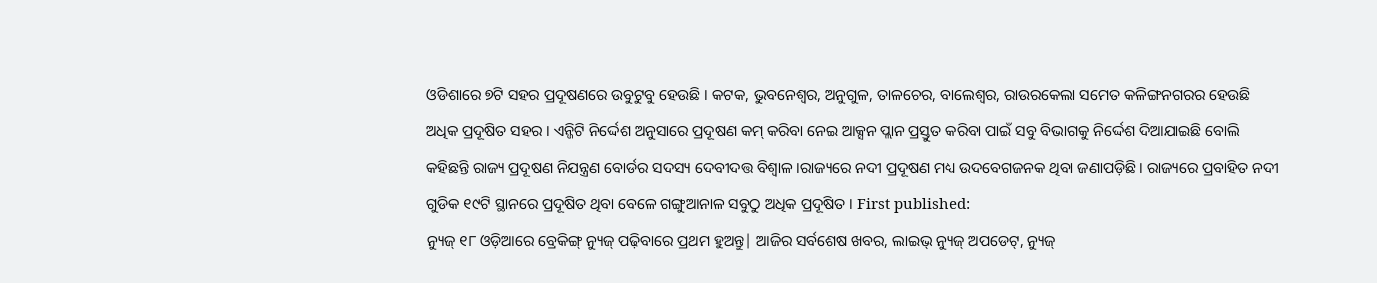ଓଡିଶାରେ ୭ଟି ସହର ପ୍ରଦୂଷଣରେ ଉବୁଟୁବୁ ହେଉଛି । କଟକ, ଭୁବନେଶ୍ବର, ଅନୁଗୁଳ, ତାଳଚେର, ବାଲେଶ୍ବର, ରାଉରକେଲା ସମେତ କଳିଙ୍ଗନଗରର ହେଉଛି ଅଧିକ ପ୍ରଦୂଷିତ ସହର । ଏନ୍ଜିଟି ନିର୍ଦ୍ଦେଶ ଅନୁସାରେ ପ୍ରଦୂଷଣ କମ୍ କରିବା ନେଇ ଆକ୍ସନ ପ୍ଲାନ ପ୍ରସ୍ତୁତ କରିବା ପାଇଁ ସବୁ ବିଭାଗକୁ ନିର୍ଦ୍ଦେଶ ଦିଆଯାଇଛି ବୋଲି କହିଛନ୍ତି ରାଜ୍ୟ ପ୍ରଦୂଷଣ ନିଯନ୍ତ୍ରଣ ବୋର୍ଡର ସଦସ୍ୟ ଦେବୀଦତ୍ତ ବିଶ୍ବାଳ ।ରାଜ୍ୟରେ ନଦୀ ପ୍ରଦୂଷଣ ମଧ୍ୟ ଉଦବେଗଜନକ ଥିବା ଜଣାପଡ଼ିଛି । ରାଜ୍ୟରେ ପ୍ରବାହିତ ନଦୀ ଗୁଡିକ ୧୯ଟି ସ୍ଥାନରେ ପ୍ରଦୂଷିତ ଥିବା ବେଳେ ଗଙ୍ଗୁଆନାଳ ସବୁଠୁ ଅଧିକ ପ୍ରଦୂଷିତ । First published:
ନ୍ୟୁଜ୍ ୧୮ ଓଡ଼ିଆରେ ବ୍ରେକିଙ୍ଗ୍ ନ୍ୟୁଜ୍ ପଢ଼ିବାରେ ପ୍ରଥମ ହୁଅନ୍ତୁ| ଆଜିର ସର୍ବଶେଷ ଖବର, ଲାଇଭ୍ ନ୍ୟୁଜ୍ ଅପଡେଟ୍, ନ୍ୟୁଜ୍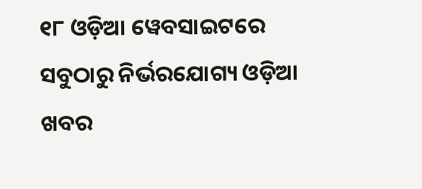୧୮ ଓଡ଼ିଆ ୱେବସାଇଟରେ ସବୁଠାରୁ ନିର୍ଭରଯୋଗ୍ୟ ଓଡ଼ିଆ ଖବର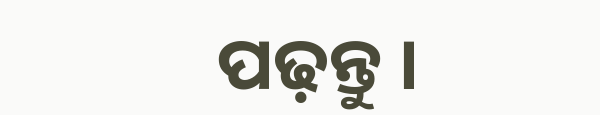ପଢ଼ନ୍ତୁ ।